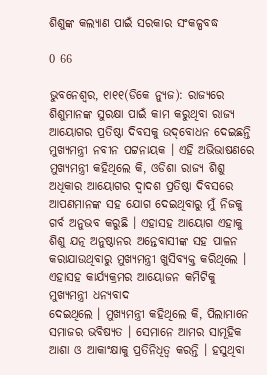ଶିଶୁଙ୍କ କଲ୍ୟାଣ ପାଇଁ ସରକାର ସଂକଳ୍ପବଦ୍ଧ

0 66

ଭୁବନେଶ୍ୱର, ୧ା୧୧(ଡିକେ ନ୍ୟୁଜ): ରାଜ୍ୟରେ ଶିଶୁମାନଙ୍କ ସୁରକ୍ଷା ପାଇଁ କାମ କରୁଥିବା ରାଜ୍ୟ ଆୟୋଗର ପ୍ରତିଷ୍ଠା ଦିବସକୁ ଉଦ୍‌ବୋଧନ ଦେଇଛନ୍ତି ମୁଖ୍ୟମନ୍ତ୍ରୀ ନବୀନ ପଟ୍ଟନାୟକ । ଏହି ଅଭିଭାଷଣରେ ମୁଖ୍ୟମନ୍ତ୍ରୀ କହିଥିଲେ କି, ଓଡିଶା ରାଜ୍ୟ ଶିଶୁ ଅଧିକାର ଆୟୋଗର ଦ୍ୱାଦଶ ପ୍ରତିଷ୍ଠା ଦିବସରେ ଆପଣମାନଙ୍କ ସହ ଯୋଗ ଦେଇଥିବାରୁ ମୁଁ ନିଜକୁ ଗର୍ବ ଅନୁଭବ କରୁଛି । ଏହାସହ ଆୟୋଗ ଏହାକୁ ଶିଶୁ ଯତ୍ନ ଅନୁଷ୍ଠାନର ଅନ୍ତେବାସୀଙ୍କ ସହ ପାଳନ କରାଯାଉଥିବାରୁ ମୁଖ୍ୟମନ୍ତ୍ରୀ ଖୁସିବ୍ୟକ୍ତ କରିଥିଲେ । ଏହାସହ କାର୍ଯ୍ୟକ୍ରମର ଆୟୋଜନ କମିଟିକୁ ମୁଖ୍ୟମନ୍ତ୍ରୀ ଧନ୍ୟବାଦ
ଦେଇଥିଲେ । ମୁଖ୍ୟମନ୍ତ୍ରୀ କହିଥିଲେ କି, ପିଲାମାନେ ସମାଜର ଭବିଷ୍ୟତ । ସେମାନେ ଆମର ସାମୂହିକ ଆଶା ଓ ଆକାଂକ୍ଷାକୁ ପ୍ରତିନିଧିତ୍ୱ କରନ୍ତି । ହସୁଥିବା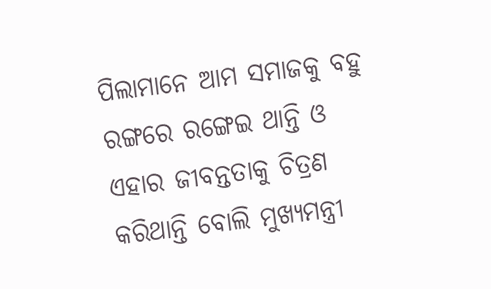ପିଲାମାନେ ଆମ ସମାଜକୁ ବହୁ ରଙ୍ଗରେ ରଙ୍ଗେଇ ଥାନ୍ତି ଓ ଏହାର ଜୀବନ୍ତତାକୁ ଚିତ୍ରଣ କରିଥାନ୍ତି ବୋଲି ମୁଖ୍ୟମନ୍ତ୍ରୀ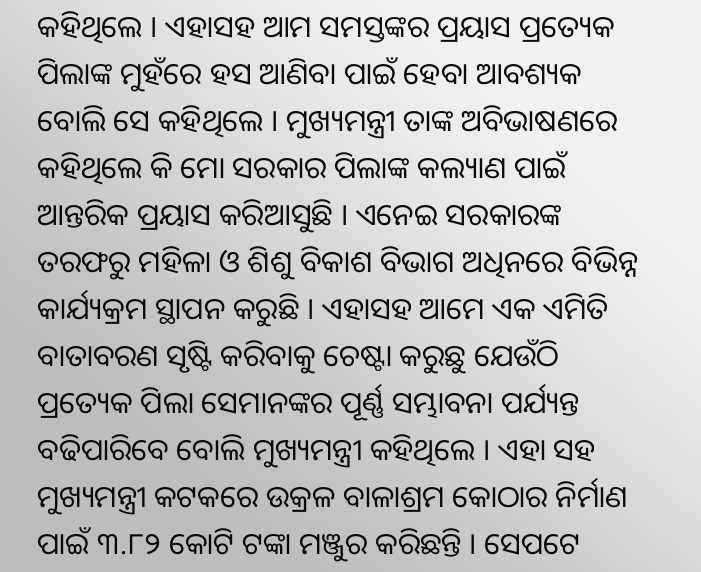କହିଥିଲେ । ଏହାସହ ଆମ ସମସ୍ତଙ୍କର ପ୍ରୟାସ ପ୍ରତ୍ୟେକ ପିଲାଙ୍କ ମୁହଁରେ ହସ ଆଣିବା ପାଇଁ ହେବା ଆବଶ୍ୟକ ବୋଲି ସେ କହିଥିଲେ । ମୁଖ୍ୟମନ୍ତ୍ରୀ ତାଙ୍କ ଅବିଭାଷଣରେ କହିଥିଲେ କି ମୋ ସରକାର ପିଲାଙ୍କ କଲ୍ୟାଣ ପାଇଁ ଆନ୍ତରିକ ପ୍ରୟାସ କରିଆସୁଛି । ଏନେଇ ସରକାରଙ୍କ ତରଫରୁ ମହିଳା ଓ ଶିଶୁ ବିକାଶ ବିଭାଗ ଅଧିନରେ ବିଭିନ୍ନ କାର୍ଯ୍ୟକ୍ରମ ସ୍ଥାପନ କରୁଛି । ଏହାସହ ଆମେ ଏକ ଏମିତି ବାତାବରଣ ସୃଷ୍ଟି କରିବାକୁ ଚେଷ୍ଟା କରୁଛୁ ଯେଉଁଠି ପ୍ରତ୍ୟେକ ପିଲା ସେମାନଙ୍କର ପୂର୍ଣ୍ଣ ସମ୍ଭାବନା ପର୍ଯ୍ୟନ୍ତ ବଢିପାରିବେ ବୋଲି ମୁଖ୍ୟମନ୍ତ୍ରୀ କହିଥିଲେ । ଏହା ସହ ମୁଖ୍ୟମନ୍ତ୍ରୀ କଟକରେ ଉକ୍ରଳ ବାଳାଶ୍ରମ କୋଠାର ନିର୍ମାଣ ପାଇଁ ୩.୮୨ କୋଟି ଟଙ୍କା ମଞ୍ଜୁର କରିଛନ୍ତି । ସେପଟେ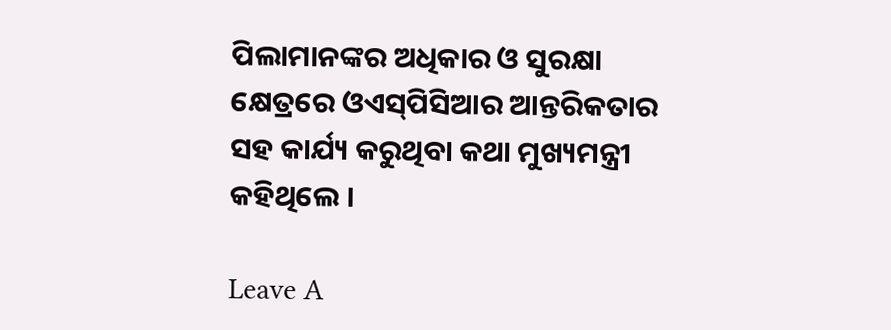ପିଲାମାନଙ୍କର ଅଧିକାର ଓ ସୁରକ୍ଷା କ୍ଷେତ୍ରରେ ଓଏସ୍‌ପିସିଆର ଆନ୍ତରିକତାର ସହ କାର୍ଯ୍ୟ କରୁଥିବା କଥା ମୁଖ୍ୟମନ୍ତ୍ରୀ କହିଥିଲେ ।

Leave A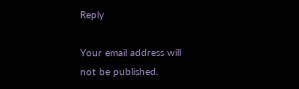Reply

Your email address will not be published.